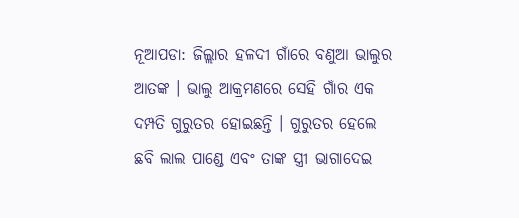ନୂଆପଡା: ଜିଲ୍ଲାର ହଳଦୀ ଗାଁରେ ବଣୁଆ ଭାଲୁର ଆତଙ୍କ । ଭାଲୁ ଆକ୍ରମଣରେ ସେହି ଗାଁର ଏକ ଦମ୍ପତି ଗୁରୁତର ହୋଇଛନ୍ତି । ଗୁରୁତର ହେଲେ ଛବି ଲାଲ ପାଣ୍ଡେ ଏବଂ ତାଙ୍କ ସ୍ତ୍ରୀ ଭାଗାଦେଇ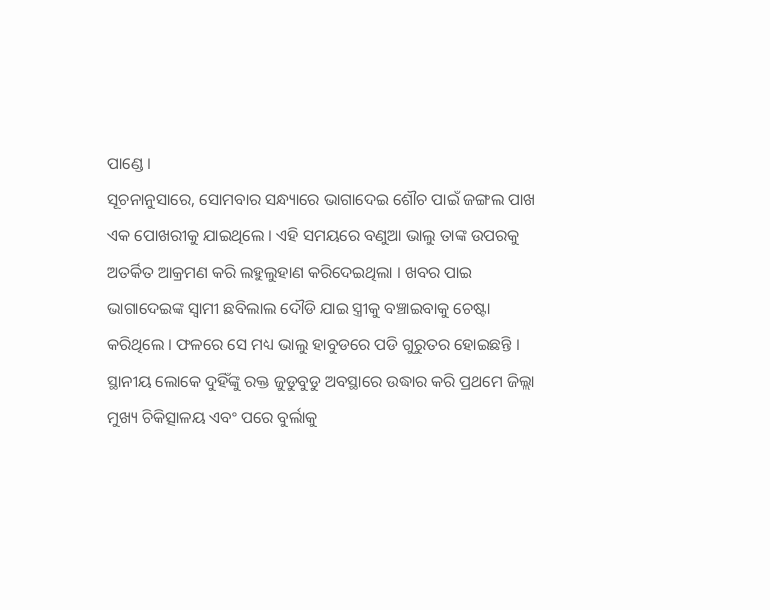ପାଣ୍ଡେ ।
ସୂଚନାନୁସାରେ, ସୋମବାର ସନ୍ଧ୍ୟାରେ ଭାଗାଦେଇ ଶୌଚ ପାଇଁ ଜଙ୍ଗଲ ପାଖ ଏକ ପୋଖରୀକୁ ଯାଇଥିଲେ । ଏହି ସମୟରେ ବଣୁଆ ଭାଲୁ ତାଙ୍କ ଉପରକୁ ଅତର୍କିତ ଆକ୍ରମଣ କରି ଲହୁଲୁହାଣ କରିଦେଇଥିଲା । ଖବର ପାଇ ଭାଗାଦେଇଙ୍କ ସ୍ବାମୀ ଛବିଲାଲ ଦୌଡି ଯାଇ ସ୍ତ୍ରୀକୁ ବଞ୍ଚାଇବାକୁ ଚେଷ୍ଟା କରିଥିଲେ । ଫଳରେ ସେ ମଧ୍ୟ ଭାଲୁ ହାବୁଡରେ ପଡି ଗୁରୁତର ହୋଇଛନ୍ତି । ସ୍ଥାନୀୟ ଲୋକେ ଦୁହିଁଙ୍କୁ ରକ୍ତ ଜୁଡୁବୁଡୁ ଅବସ୍ଥାରେ ଉଦ୍ଧାର କରି ପ୍ରଥମେ ଜିଲ୍ଲା ମୁଖ୍ୟ ଚିକିତ୍ସାଳୟ ଏବଂ ପରେ ବୁର୍ଲାକୁ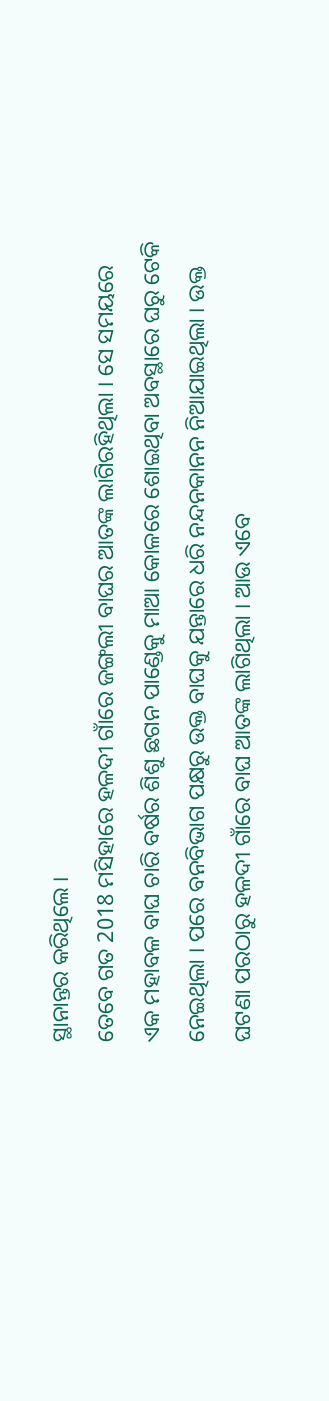ସ୍ଥାନାନ୍ତର କରିଥିଲେ ।
ତେବେ ଗତ 2018 ମସିହାରେ ହଳଦୀ ଗାଁରେ ଜଙ୍ଗଲୀ ବାଘର ଆତଙ୍କ ଲାଗିରହିଥିଲା । ସେ ସମୟରେ ଏକ ମହାବଳ ବାଘ ଚାରି ବର୍ଷର ଶିଶୁ ଛଗନ ପାଣ୍ଡେକୁ ମାଆ କୋଳରେ ଶୋଇଥିବା ଅବସ୍ଥାରେ ଘରୁ ଟେକି ନେଇଥିଲା । ପରେ ବନବିଭାଗ ପକ୍ଷରୁ ଉକ୍ତ ବାଘକୁ ଯନ୍ତାରେ ଧରି ନନ୍ଦନକାନନ ନିଆଯାଇଥିଲା । ଉକ୍ତ ଘଟଣା ପରଠାରୁ ହଳଦୀ ଗାଁରେ ବାଘ ଆତଙ୍କ ଲାଗିଥିଲା । ଆଉ ଏବେ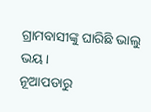ଗ୍ରାମବାସୀଙ୍କୁ ଘାରିଛି ଭାଲୁ ଭୟ ।
ନୂଆପଡାରୁ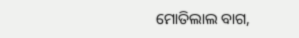ମୋତିଲାଲ ବାଗ,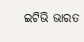ଇଟିଭି ଭାରତ